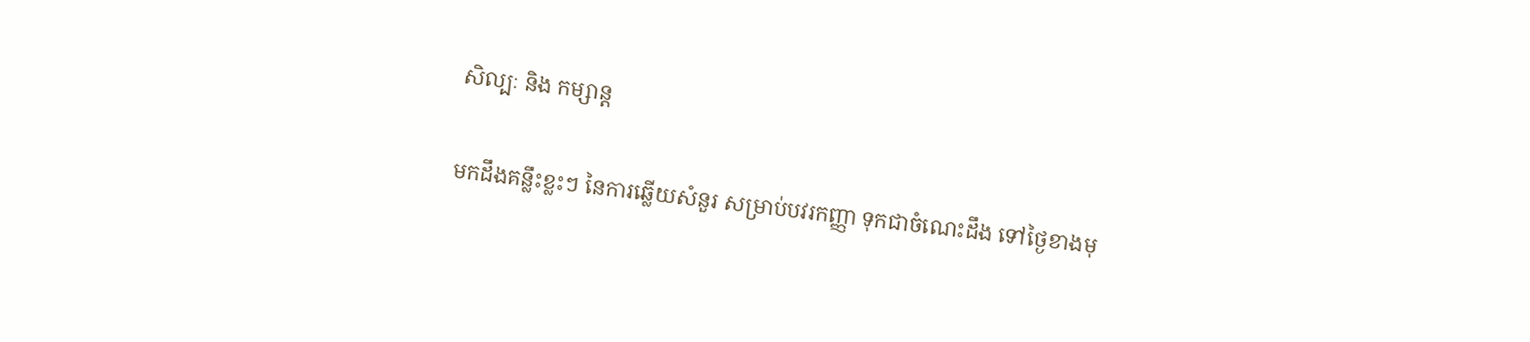សិល្បៈ និង កម្សាន្ត

មកដឹងគន្លឹះខ្លះៗ នៃការឆ្លើយសំនួរ សម្រាប់បវរកញ្ញា ទុកជាចំណេះដឹង ទៅថ្ងៃខាងមុ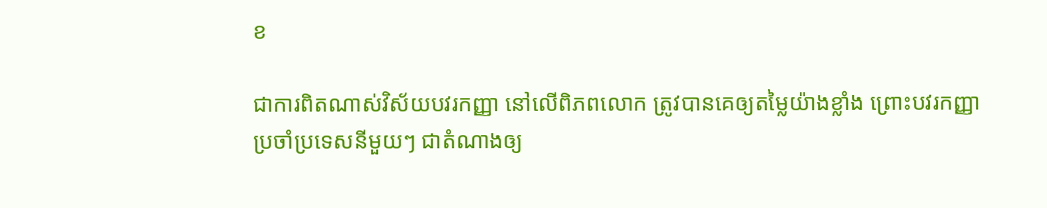ខ

ជាការពិតណាស់វិស័យបវរកញ្ញា នៅលើពិភពលោក ត្រូវបានគេឲ្យតម្លៃយ៉ាងខ្លាំង ព្រោះបវរកញ្ញាប្រចាំប្រទេសនីមួយៗ ជាតំណាងឲ្យ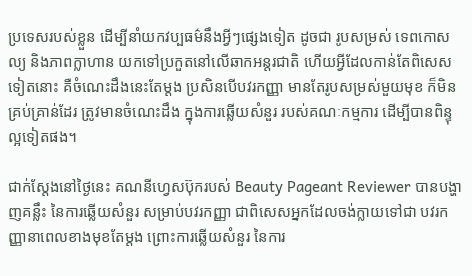ប្រទេសរបស់ខ្លួន ដើម្បីនាំយកវប្បធម៌នឹងអ្វីៗផ្សេងទៀត ដូចជា រូបសម្រស់ ទេពកោសល្យ និងភាពក្លាហាន យកទៅប្រកួតនៅលើឆាកអន្តរជាតិ ហើយអ្វីដែលកាន់តែពិសេសទៀតនោះ គឺចំណេះដឹងនេះតែម្តង ប្រសិនបើបវរកញ្ញា មានតែរូបសម្រស់មួយមុខ ក៏មិនគ្រប់គ្រាន់ដែរ ត្រូវមានចំណេះដឹង ក្នុងការឆ្លើយសំនួរ របស់គណៈកម្មការ ដើម្បីបានពិន្ទុល្អទៀតផង។

ជាក់ស្តែងនៅថ្ងៃនេះ គណនីហ្វេសប៊ុករបស់ Beauty Pageant Reviewer បានបង្ហាញគន្លឹះ នៃការឆ្លើយសំនួរ សម្រាប់បវរកញ្ញា ជាពិសេសអ្នកដែលចង់ក្លាយទៅជា បវរកញ្ញានាពេលខាងមុខតែម្តង ព្រោះការឆ្លើយសំនួរ នៃការ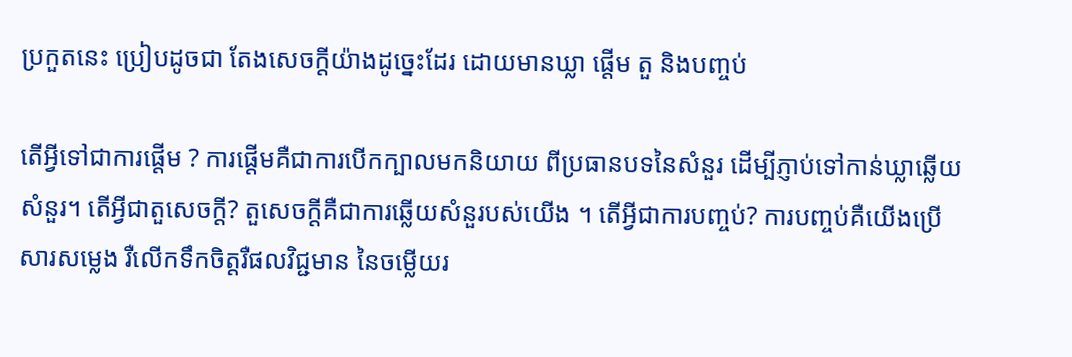ប្រកួតនេះ ប្រៀបដូចជា តែងសេចក្តីយ៉ាងដូច្នេះដែរ ដោយមានឃ្លា ផ្តើម តួ និងបញ្ចប់

តើអ្វីទៅជាការផ្តើម ? ការផ្តើមគឺជាការបើកក្បាលមកនិយាយ ពីប្រធានបទនៃសំនួរ ដើម្បីភ្ញាប់ទៅកាន់ឃ្លាឆ្លើយសំនួរ។ តើអ្វីជាតួសេចក្តី? តួសេចក្តីគឺជាការឆ្លើយសំនួរបស់យើង ។ តើអ្វីជាការបញ្ចប់? ការបញ្ចប់គឺយើងប្រើសារសម្លេង រឺលើកទឹកចិត្តរឺផលវិជ្ជមាន នៃចម្លើយរ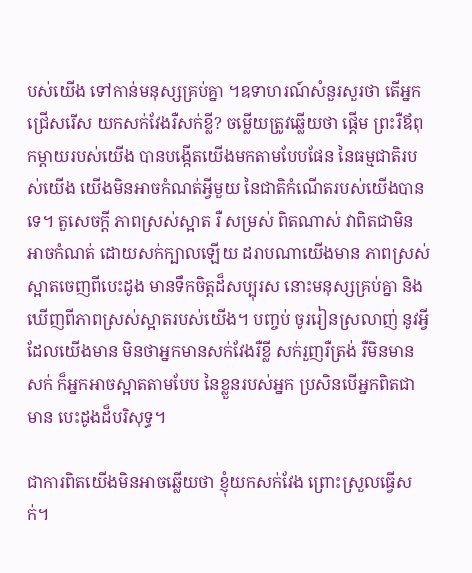បស់យើង ទៅកាន់មនុស្សគ្រប់គ្នា ។ឧទាហរណ៍សំនួរសួរថា តើអ្នកជ្រើសរើស យកសក់វែងរឺសក់ខ្លី? ចម្លើយត្រូវឆ្លើយថា ផ្តើម ព្រះរឺឪពុកម្ដាយរបស់យេីង បានបង្កេីតយេីងមកតាមបែបផែន នៃធម្មជាតិរបស់យេីង យេីងមិនអាចកំណត់អ្វីមួយ នៃជាតិកំណេីតរបស់យេីងបានទេ។ តួសេចក្តី ភាពស្រស់ស្អាត រឺ សម្រស់ ពិតណាស់ វាពិតជាមិនអាចកំណត់ ដោយសក់ក្បាលឡេីយ ដរាបណាយេីងមាន ភាពស្រស់ស្អាតចេញពីបេះដូង មានទឹកចិត្តដ៏សប្បុរស នោះមនុស្សគ្រប់គ្នា និងឃេីញពីភាពស្រស់ស្អាតរបស់យេីង។ បញ្ចប់ ចូររៀនស្រលាញ់ នូវអ្វីដែលយេីងមាន មិនថាអ្នកមានសក់វែងរឺខ្លី សក់រួញរឺត្រង់ រឺមិនមានសក់ ក៏អ្នកអាចស្អាតតាមបែប នៃខ្លួនរបស់អ្នក ប្រសិនបេីអ្នកពិតជាមាន បេះដូងដ៏បរិសុទ្ធ។

ជាការពិតយើងមិនអាចឆ្លើយថា ខ្ញុំយកសក់វែង ព្រោះស្រួលធ្វេីសក់។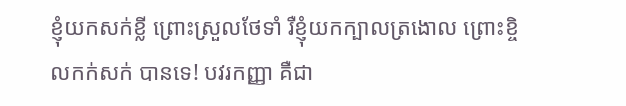ខ្ញុំយកសក់ខ្លី ព្រោះស្រួលថែទាំ រឺខ្ញុំយកក្បាលត្រងោល ព្រោះខ្ចិលកក់សក់ បានទេ! បវរកញ្ញា គឺជា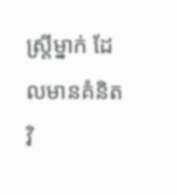ស្រ្តីម្នាក់ ដែលមានគំនិតវិ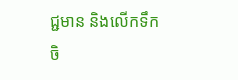ជ្ជមាន និងលេីកទឹកចិ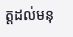ត្តដល់មនុ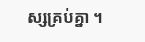ស្សគ្រប់គ្នា ។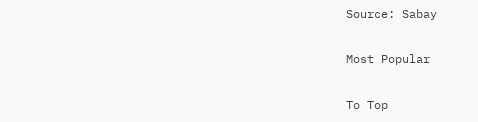Source: Sabay

Most Popular

To Top